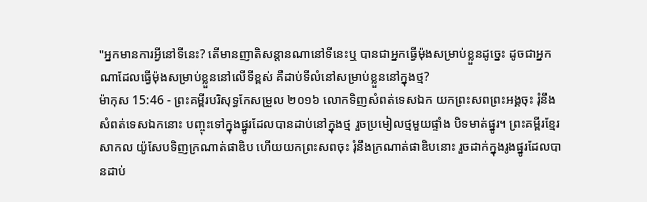"អ្នកមានការអ្វីនៅទីនេះ? តើមានញាតិសន្តានណានៅទីនេះឬ បានជាអ្នកធ្វើម៉ុងសម្រាប់ខ្លួនដូច្នេះ ដូចជាអ្នកណាដែលធ្វើម៉ុងសម្រាប់ខ្លួននៅលើទីខ្ពស់ គឺដាប់ទីលំនៅសម្រាប់ខ្លួននៅក្នុងថ្ម?
ម៉ាកុស 15:46 - ព្រះគម្ពីរបរិសុទ្ធកែសម្រួល ២០១៦ លោកទិញសំពត់ទេសឯក យកព្រះសពព្រះអង្គចុះ រុំនឹងសំពត់ទេសឯកនោះ បញ្ចុះទៅក្នុងផ្នូរដែលបានដាប់នៅក្នុងថ្ម រួចប្រមៀលថ្មមួយផ្ទាំង បិទមាត់ផ្នូរ។ ព្រះគម្ពីរខ្មែរសាកល យ៉ូសែបទិញក្រណាត់ផាឌិប ហើយយកព្រះសពចុះ រុំនឹងក្រណាត់ផាឌិបនោះ រួចដាក់ក្នុងរូងផ្នូរដែលបានដាប់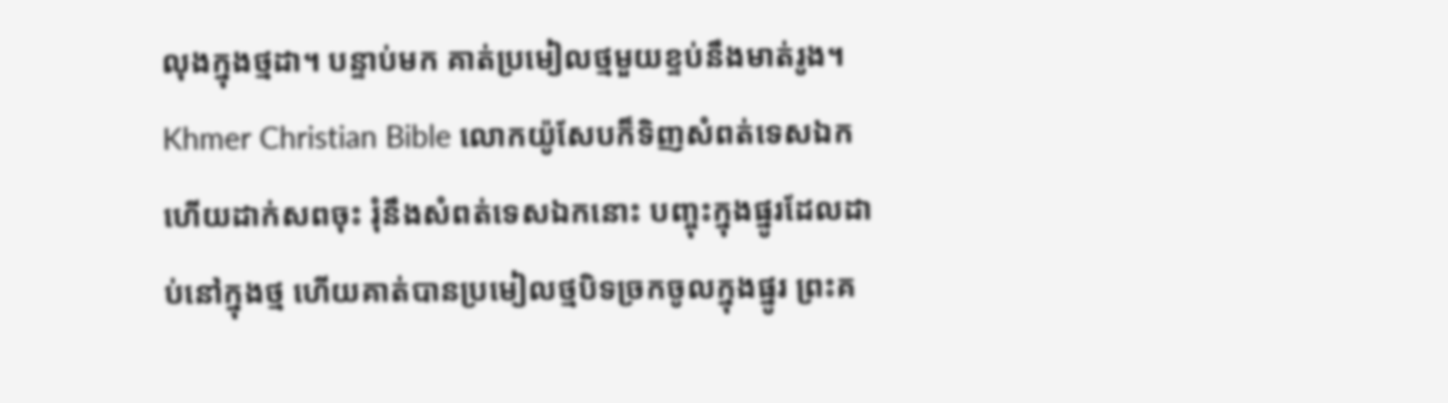លុងក្នុងថ្មដា។ បន្ទាប់មក គាត់ប្រមៀលថ្មមួយខ្ទប់នឹងមាត់រូង។ Khmer Christian Bible លោកយ៉ូសែបក៏ទិញសំពត់ទេសឯក ហើយដាក់សពចុះ រុំនឹងសំពត់ទេសឯកនោះ បញ្ចុះក្នុងផ្នូរដែលដាប់នៅក្នុងថ្ម ហើយគាត់បានប្រមៀលថ្មបិទច្រកចូលក្នុងផ្នូរ ព្រះគ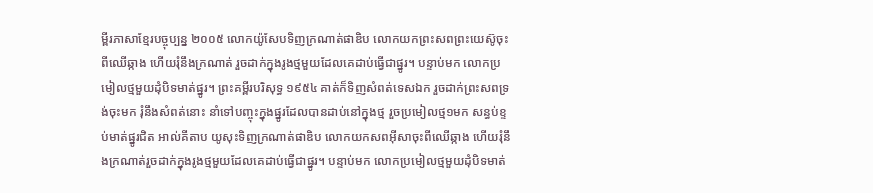ម្ពីរភាសាខ្មែរបច្ចុប្បន្ន ២០០៥ លោកយ៉ូសែបទិញក្រណាត់ផាឌិប លោកយកព្រះសពព្រះយេស៊ូចុះពីឈើឆ្កាង ហើយរុំនឹងក្រណាត់ រួចដាក់ក្នុងរូងថ្មមួយដែលគេដាប់ធ្វើជាផ្នូរ។ បន្ទាប់មក លោកប្រមៀលថ្មមួយដុំបិទមាត់ផ្នូរ។ ព្រះគម្ពីរបរិសុទ្ធ ១៩៥៤ គាត់ក៏ទិញសំពត់ទេសឯក រួចដាក់ព្រះសពទ្រង់ចុះមក រុំនឹងសំពត់នោះ នាំទៅបញ្ចុះក្នុងផ្នូរដែលបានដាប់នៅក្នុងថ្ម រួចប្រមៀលថ្ម១មក សន្ធប់ខ្ទប់មាត់ផ្នូរជិត អាល់គីតាប យូសុះទិញក្រណាត់ផាឌិប លោកយកសពអ៊ីសាចុះពីឈើឆ្កាង ហើយរុំនឹងក្រណាត់រួចដាក់ក្នុងរូងថ្មមួយដែលគេដាប់ធ្វើជាផ្នូរ។ បន្ទាប់មក លោកប្រមៀលថ្មមួយដុំបិទមាត់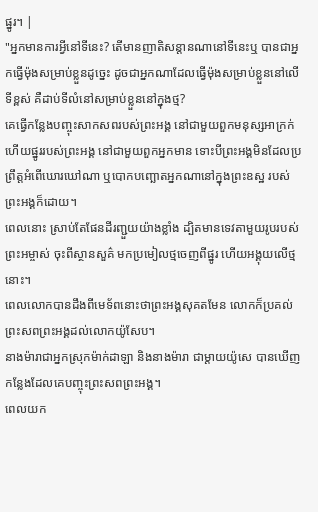ផ្នូរ។ |
"អ្នកមានការអ្វីនៅទីនេះ? តើមានញាតិសន្តានណានៅទីនេះឬ បានជាអ្នកធ្វើម៉ុងសម្រាប់ខ្លួនដូច្នេះ ដូចជាអ្នកណាដែលធ្វើម៉ុងសម្រាប់ខ្លួននៅលើទីខ្ពស់ គឺដាប់ទីលំនៅសម្រាប់ខ្លួននៅក្នុងថ្ម?
គេធ្វើកន្លែងបញ្ចុះសាកសពរបស់ព្រះអង្គ នៅជាមួយពួកមនុស្សអាក្រក់ ហើយផ្នូររបស់ព្រះអង្គ នៅជាមួយពួកអ្នកមាន ទោះបីព្រះអង្គមិនដែលប្រព្រឹត្តអំពើឃោរឃៅណា ឬបោកបញ្ឆោតអ្នកណានៅក្នុងព្រះឧស្ឋ របស់ព្រះអង្គក៏ដោយ។
ពេលនោះ ស្រាប់តែផែនដីរញ្ជួយយ៉ាងខ្លាំង ដ្បិតមានទេវតាមួយរូបរបស់ព្រះអម្ចាស់ ចុះពីស្ថានសួគ៌ មកប្រមៀលថ្មចេញពីផ្នូរ ហើយអង្គុយលើថ្មនោះ។
ពេលលោកបានដឹងពីមេទ័ពនោះថាព្រះអង្គសុគតមែន លោកក៏ប្រគល់ព្រះសពព្រះអង្គដល់លោកយ៉ូសែប។
នាងម៉ារាជាអ្នកស្រុកម៉ាក់ដាឡា និងនាងម៉ារា ជាម្តាយយ៉ូសេ បានឃើញកន្លែងដែលគេបញ្ចុះព្រះសពព្រះអង្គ។
ពេលយក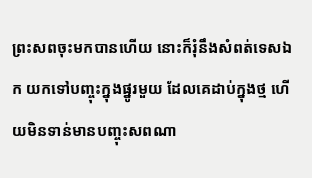ព្រះសពចុះមកបានហើយ នោះក៏រុំនឹងសំពត់ទេសឯក យកទៅបញ្ចុះក្នុងផ្នូរមួយ ដែលគេដាប់ក្នុងថ្ម ហើយមិនទាន់មានបញ្ចុះសពណា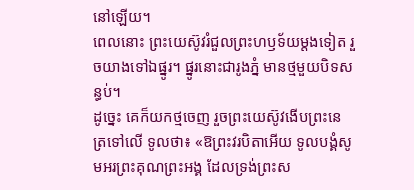នៅឡើយ។
ពេលនោះ ព្រះយេស៊ូវរំជួលព្រះហឫទ័យម្តងទៀត រួចយាងទៅឯផ្នូរ។ ផ្នូរនោះជារូងភ្នំ មានថ្មមួយបិទសន្ធប់។
ដូច្នេះ គេក៏យកថ្មចេញ រួចព្រះយេស៊ូវងើបព្រះនេត្រទៅលើ ទូលថា៖ «ឱព្រះវរបិតាអើយ ទូលបង្គំសូមអរព្រះគុណព្រះអង្គ ដែលទ្រង់ព្រះស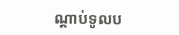ណ្ដាប់ទូលប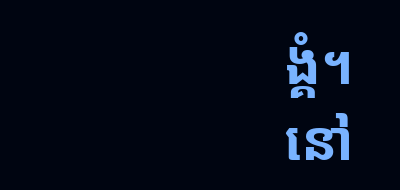ង្គំ។
នៅ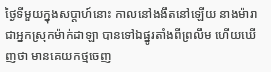ថ្ងៃទីមួយក្នុងសប្ដាហ៍នោះ កាលនៅងងឹតនៅឡើយ នាងម៉ារាជាអ្នកស្រុកម៉ាក់ដាឡា បានទៅឯផ្នូរតាំងពីព្រលឹម ហើយឃើញថា មានគេយកថ្មចេញ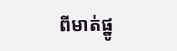ពីមាត់ផ្នូ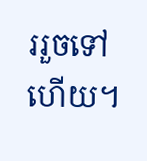ររួចទៅហើយ។